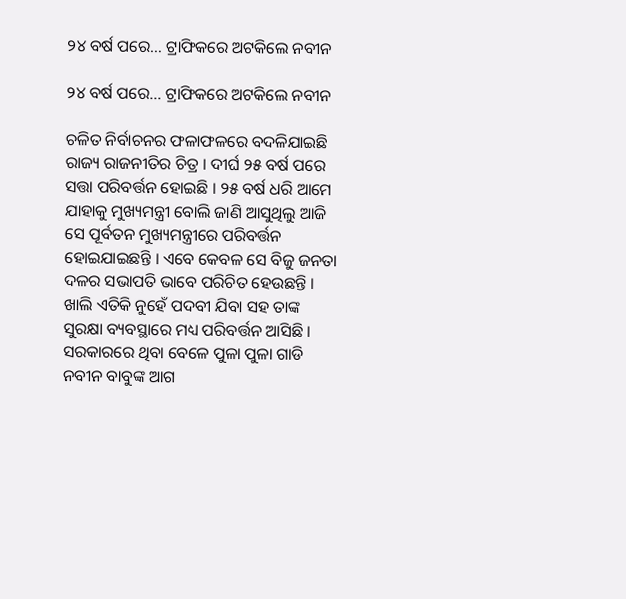୨୪ ବର୍ଷ ପରେ… ଟ୍ରାଫିକରେ ଅଟକିଲେ ନବୀନ

୨୪ ବର୍ଷ ପରେ… ଟ୍ରାଫିକରେ ଅଟକିଲେ ନବୀନ

ଚଳିତ ନିର୍ବାଚନର ଫଳାଫଳରେ ବଦଳିଯାଇଛି ରାଜ୍ୟ ରାଜନୀତିର ଚିତ୍ର । ଦୀର୍ଘ ୨୫ ବର୍ଷ ପରେ ସତ୍ତା ପରିବର୍ତ୍ତନ ହୋଇଛି । ୨୫ ବର୍ଷ ଧରି ଆମେ ଯାହାକୁ ମୁଖ୍ୟମନ୍ତ୍ରୀ ବୋଲି ଜାଣି ଆସୁଥିଲୁ ଆଜି ସେ ପୂର୍ବତନ ମୁଖ୍ୟମନ୍ତ୍ରୀରେ ପରିବର୍ତ୍ତନ ହୋଇଯାଇଛନ୍ତି । ଏବେ କେବଳ ସେ ବିଜୁ ଜନତା ଦଳର ସଭାପତି ଭାବେ ପରିଚିତ ହେଉଛନ୍ତି । ଖାଲି ଏତିକି ନୁହେଁ ପଦବୀ ଯିବା ସହ ତାଙ୍କ ସୁରକ୍ଷା ବ୍ୟବସ୍ଥାରେ ମଧ୍ୟ ପରିବର୍ତ୍ତନ ଆସିଛି । ସରକାରରେ ଥିବା ବେଳେ ପୁଳା ପୁଳା ଗାଡି ନବୀନ ବାବୁଙ୍କ ଆଗ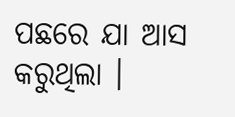ପଛରେ ଯା ଆସ କରୁଥିଲା ।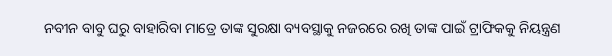ନବୀନ ବାବୁ ଘରୁ ବାହାରିବା ମାତ୍ରେ ତାଙ୍କ ସୁରକ୍ଷା ବ୍ୟବସ୍ଥାକୁ ନଜରରେ ରଖି ତାଙ୍କ ପାଇଁ ଟ୍ରାଫିକକୁ ନିୟନ୍ତ୍ରଣ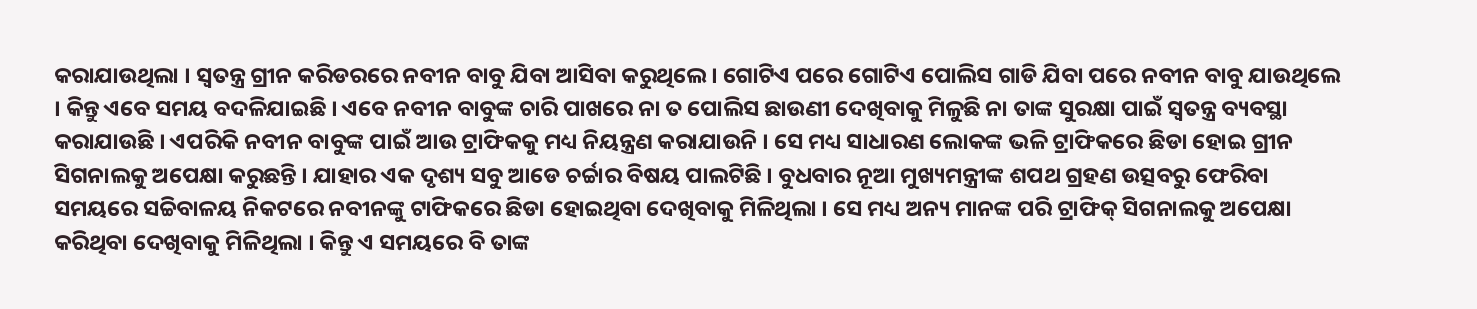କରାଯାଉଥିଲା । ସ୍ୱତନ୍ତ୍ର ଗ୍ରୀନ କରିଡରରେ ନବୀନ ବାବୁ ଯିବା ଆସିବା କରୁଥିଲେ । ଗୋଟିଏ ପରେ ଗୋଟିଏ ପୋଲିସ ଗାଡି ଯିବା ପରେ ନବୀନ ବାବୁ ଯାଉଥିଲେ । କିନ୍ତୁ ଏବେ ସମୟ ବଦଳିଯାଇଛି । ଏବେ ନବୀନ ବାବୁଙ୍କ ଚାରି ପାଖରେ ନା ତ ପୋଲିସ ଛାଉଣୀ ଦେଖିବାକୁ ମିଳୁଛି ନା ତାଙ୍କ ସୁରକ୍ଷା ପାଇଁ ସ୍ୱତନ୍ତ୍ର ବ୍ୟବସ୍ଥା କରାଯାଉଛି । ଏପରିକି ନବୀନ ବାବୁଙ୍କ ପାଇଁ ଆଉ ଟ୍ରାଫିକକୁ ମଧ୍ୟ ନିୟନ୍ତ୍ରଣ କରାଯାଉନି । ସେ ମଧ୍ୟ ସାଧାରଣ ଲୋକଙ୍କ ଭଳି ଟ୍ରାଫିକରେ ଛିଡା ହୋଇ ଗ୍ରୀନ ସିଗନାଲକୁ ଅପେକ୍ଷା କରୁଛନ୍ତି । ଯାହାର ଏକ ଦୃଶ୍ୟ ସବୁ ଆଡେ ଚର୍ଚ୍ଚାର ବିଷୟ ପାଲଟିଛି । ବୁଧବାର ନୂଆ ମୁଖ୍ୟମନ୍ତ୍ରୀଙ୍କ ଶପଥ ଗ୍ରହଣ ଉତ୍ସବରୁ ଫେରିବା ସମୟରେ ସଚ୍ଚିବାଳୟ ନିକଟରେ ନବୀନଙ୍କୁ ଟାଫିକରେ ଛିଡା ହୋଇଥିବା ଦେଖିବାକୁ ମିଳିଥିଲା । ସେ ମଧ୍ୟ ଅନ୍ୟ ମାନଙ୍କ ପରି ଟ୍ରାଫିକ୍ ସିଗନାଲକୁ ଅପେକ୍ଷା କରିଥିବା ଦେଖିବାକୁ ମିଳିଥିଲା । କିନ୍ତୁ ଏ ସମୟରେ ବି ତାଙ୍କ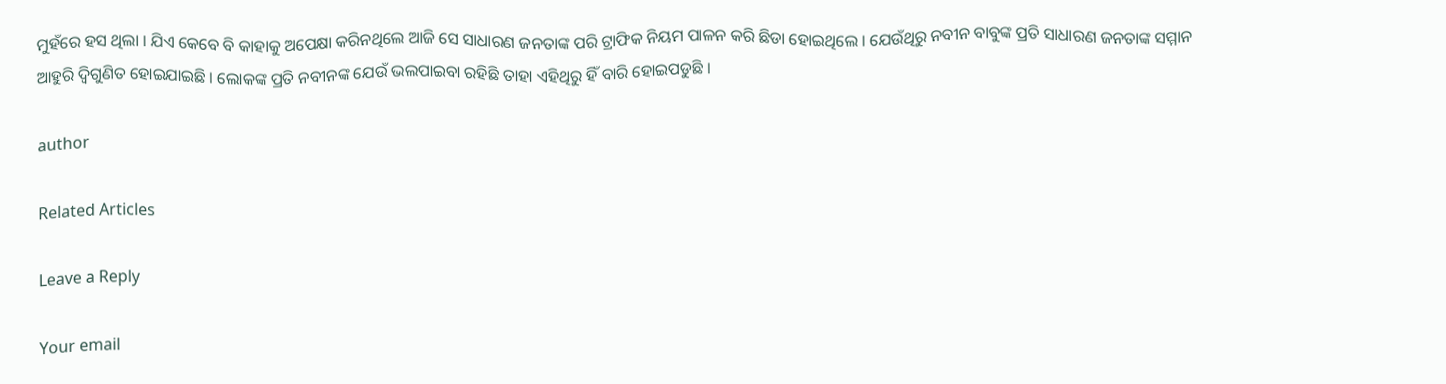ମୁହଁରେ ହସ ଥିଲା । ଯିଏ କେବେ ବି କାହାକୁ ଅପେକ୍ଷା କରିନଥିଲେ ଆଜି ସେ ସାଧାରଣ ଜନତାଙ୍କ ପରି ଟ୍ରାଫିକ ନିୟମ ପାଳନ କରି ଛିଡା ହୋଇଥିଲେ । ଯେଉଁଥିରୁ ନବୀନ ବାବୁଙ୍କ ପ୍ରତି ସାଧାରଣ ଜନତାଙ୍କ ସମ୍ମାନ ଆହୁରି ଦ୍ୱିଗୁଣିତ ହୋଇଯାଇଛି । ଲୋକଙ୍କ ପ୍ରତି ନବୀନଙ୍କ ଯେଉଁ ଭଲପାଇବା ରହିଛି ତାହା ଏହିଥିରୁ ହିଁ ବାରି ହୋଇପଡୁଛି ।

author

Related Articles

Leave a Reply

Your email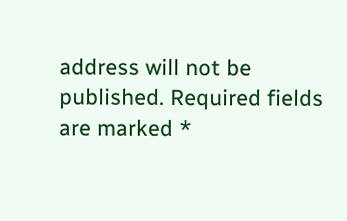address will not be published. Required fields are marked *